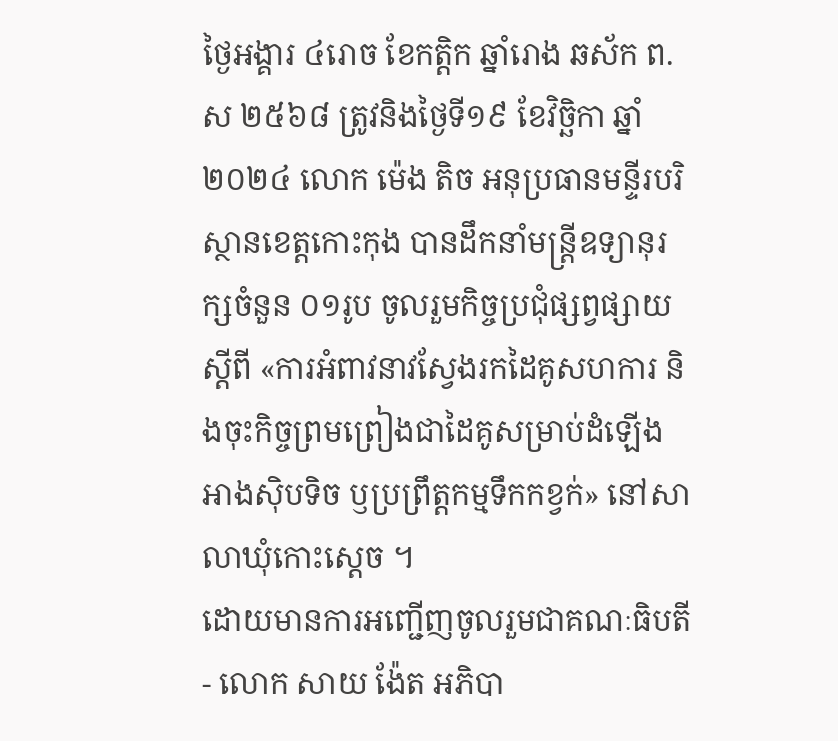ថ្ងៃអង្គារ ៤រោច ខែកត្តិក ឆ្នាំរោង ឆស័ក ព.ស ២៥៦៨ ត្រូវនិងថ្ងៃទី១៩ ខែវិច្ឆិកា ឆ្នាំ២០២៤ លោក ម៉េង តិច អនុប្រធានមន្ទីរបរិស្ថានខេត្តកោះកុង បានដឹកនាំមន្រ្តីឧទ្យានុរក្សចំនួន ០១រូប ចូលរួមកិច្ចប្រជុំផ្សព្វផ្សាយស្តីពី «ការអំពាវនាវស្វែងរកដៃគូសហការ និងចុះកិច្ចព្រមព្រៀងជាដៃគូសម្រាប់ដំឡើងអាងស៊ិបទិច ឫប្រព្រឹត្តកម្មទឹកកខ្វក់» នៅសាលាឃុំកោះស្តេច ។
ដោយមានការអញ្ជើញចូលរួមជាគណៈធិបតី
- លោក សាយ ង៉ែត អភិបា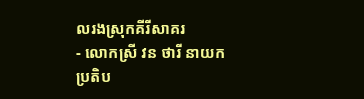លរងស្រុកគីរីសាគរ
- លោកស្រី វន ថារី នាយកប្រតិប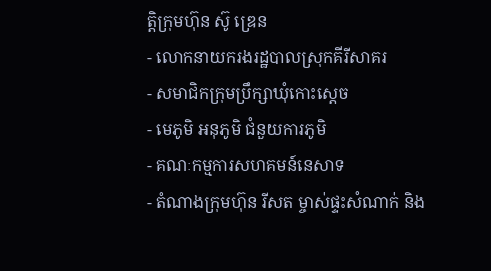ត្តិក្រុមហ៊ុន ស៊ូ ឌ្រេន
- លោកនាយករងរដ្ឋបាលស្រុកគីរីសាគរ
- សមាជិកក្រុមប្រឹក្សាឃុំកោះស្តេច
- មេភូមិ អនុភូមិ ជំនួយការភូមិ
- គណៈកម្មការសហគមន៍នេសាទ
- តំណាងក្រុមហ៊ុន រីសត ម្ចាស់ផ្ទះសំណាក់ និង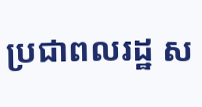ប្រជាពលរដ្ឋ ស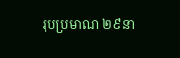រុបប្រមាណ ២៩នា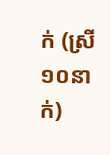ក់ (ស្រី ១០នាក់)